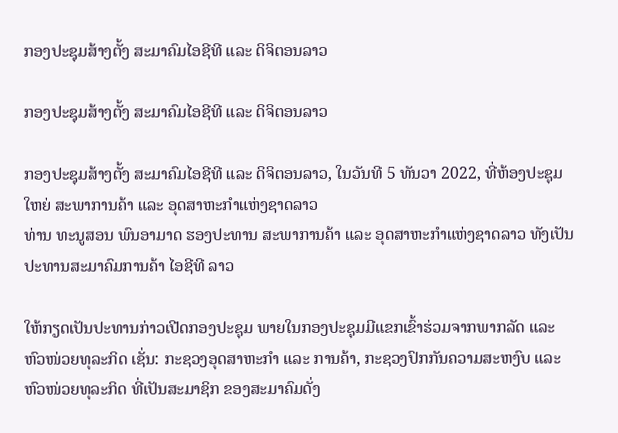ກອງປະຊຸມສ້າງຕັ້ງ ສະມາຄົມໄອຊີທີ ແລະ ດິຈິຕອນລາວ

ກອງປະຊຸມສ້າງຕັ້ງ ສະມາຄົມໄອຊີທີ ແລະ ດິຈິຕອນລາວ

ກອງປະຊຸມສ້າງຕັ້ງ ສະມາຄົມໄອຊີທີ ແລະ ດິຈິຕອນລາວ, ໃນວັນທີ 5 ທັນວາ 2022, ທີ່ຫ້ອງປະຊຸມໃຫຍ່ ສະພາການຄ້າ ແລະ ອຸດສາຫະກຳແຫ່ງຊາດລາວ
ທ່ານ ທະນູສອນ ພົນອາມາດ ຮອງປະທານ ສະພາການຄ້າ ແລະ ອຸດສາຫະກຳແຫ່ງຊາດລາວ ທັງເປັນ ປະທານສະມາຄົມການຄ້າ ໄອຊີທີ ລາວ

ໃຫ້ກຽດເປັນປະທານກ່າວເປີດກອງປະຊຸມ ພາຍໃນກອງປະຊຸມມີແຂກເຂົ້າຮ່ວມຈາກພາກລັດ ແລະ ຫົວໜ່ວຍທຸລະກິດ ເຊັ່ນ: ກະຊວງອຸດສາຫະກຳ ແລະ ການຄ້າ, ກະຊວງປົກກັນຄວາມສະຫງົບ ແລະ ຫົວໜ່ວຍທຸລະກິດ ທີ່ເປັນສະມາຊິກ ຂອງສະມາຄົມດັ່ງ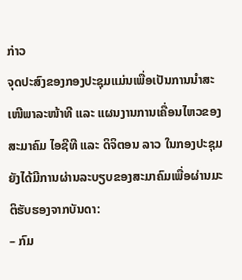ກ່າວ
ຈຸດປະສົງຂອງກອງປະຊຸມແມ່ນເພື່ອເປັນການນຳສະເໜີພາລະໜ້າທີ ແລະ ແຜນງານການເຄື່ອນໄຫວຂອງສະມາຄົມ ໄອຊີທີ ແລະ ດິຈິຕອນ ລາວ ໃນກອງປະຊຸມຍັງໄດ້ມີການຜ່ານລະບຽບຂອງສະມາຄົມເພື່ອຜ່ານມະຕິຮັບຮອງຈາກບັນດາ:
– ກົມ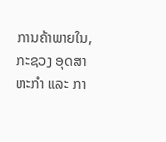ການຄ້າພາຍໃນ, ກະຊວງ ອຸດສາຫະກຳ ແລະ ກາ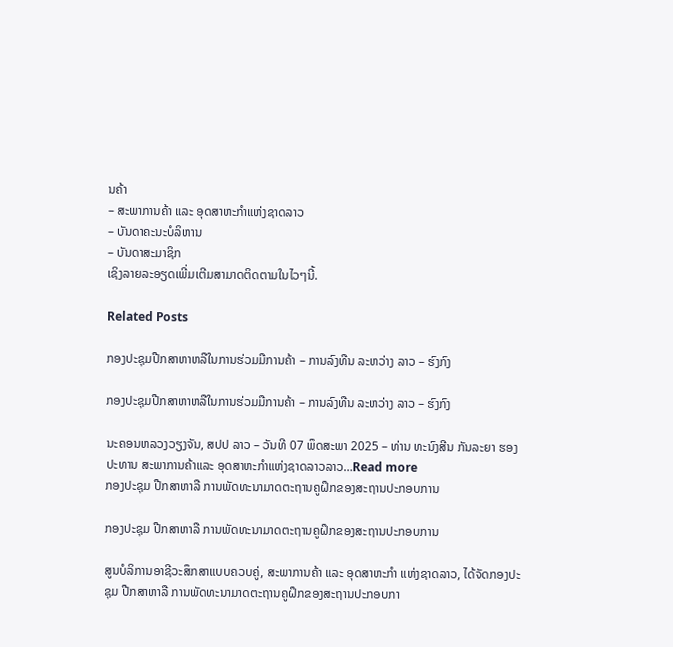ນຄ້າ
– ສະພາການຄ້າ ແລະ ອຸດສາຫະກຳແຫ່ງຊາດລາວ
– ບັນດາຄະນະບໍລິຫານ
– ບັນດາສະມາຊິກ
ເຊິງລາຍລະອຽດເພີ່ມເຕີມສາມາດຕິດຕາມໃນໄວໆນີ້.

Related Posts

ກອງປະຊຸມປືກສາຫາຫລືໃນການຮ່ວມມືການຄ້າ – ການລົງທືນ ລະຫວ່າງ ລາວ – ຮົງກົງ

ກອງປະຊຸມປືກສາຫາຫລືໃນການຮ່ວມມືການຄ້າ – ການລົງທືນ ລະຫວ່າງ ລາວ – ຮົງກົງ

ນະຄອນຫລວງວຽງຈັນ, ສປປ ລາວ – ວັນທີ 07 ພຶດສະພາ 2025 – ທ່ານ ທະນົງສີນ ກັນລະຍາ ຮອງປະທານ ສະພາການຄ້າແລະ ອຸດສາຫະກຳແຫ່ງຊາດລາວລາວ…Read more
ກອງປະຊຸມ ປືກສາຫາລື ການພັດທະນາມາດຕະຖານຄູຝຶກຂອງສະຖານປະກອບການ

ກອງປະຊຸມ ປືກສາຫາລື ການພັດທະນາມາດຕະຖານຄູຝຶກຂອງສະຖານປະກອບການ

ສູນບໍລິການອາຊີວະສຶກສາແບບຄວບຄູ່, ສະພາການຄ້າ ແລະ ອຸດສາຫະກຳ ແຫ່ງຊາດລາວ, ໄດ້ຈັດກອງປະຊຸມ ປືກສາຫາລື ການພັດທະນາມາດຕະຖານຄູຝຶກຂອງສະຖານປະກອບກາ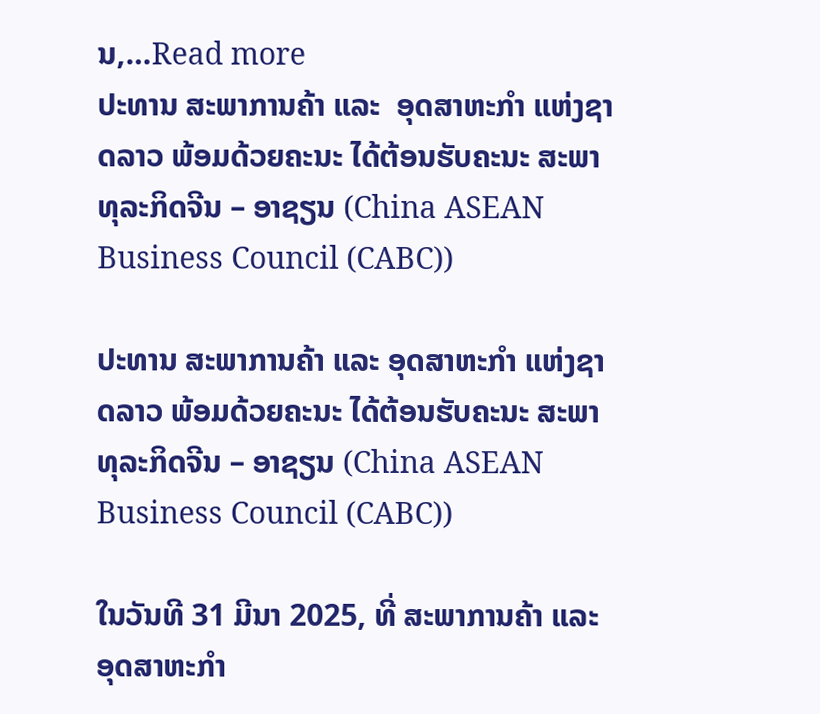ນ,…Read more
ປະທານ ສະພາການຄ້າ ແລະ  ອຸດສາຫະກຳ ແຫ່ງຊາດລາວ ພ້ອມດ້ວຍຄະນະ ໄດ້ຕ້ອນຮັບຄະນະ ສະພາທຸລະກິດຈີນ – ອາຊຽນ (China ASEAN Business Council (CABC))

ປະທານ ສະພາການຄ້າ ແລະ ອຸດສາຫະກຳ ແຫ່ງຊາດລາວ ພ້ອມດ້ວຍຄະນະ ໄດ້ຕ້ອນຮັບຄະນະ ສະພາທຸລະກິດຈີນ – ອາຊຽນ (China ASEAN Business Council (CABC))

ໃນວັນທີ 31 ມີນາ 2025, ທີ່ ສະພາການຄ້າ ແລະ ອຸດສາຫະກຳ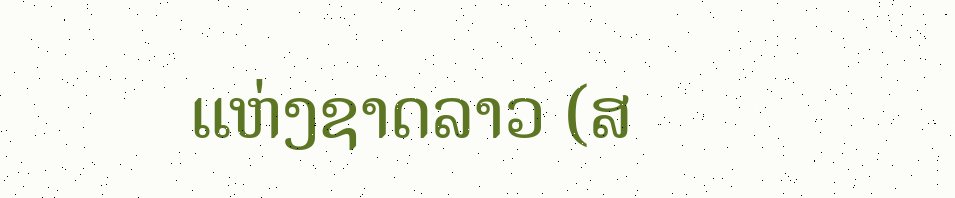ແຫ່ງຊາດລາວ (ສ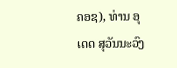ຄອຊ), ທ່ານ ອຸເດດ ສຸວັນນະວົງ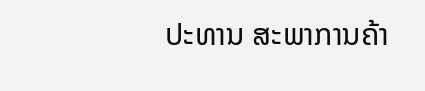ປະທານ ສະພາການຄ້າ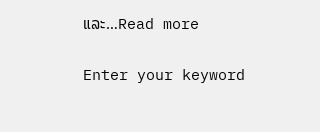ແລະ…Read more

Enter your keyword